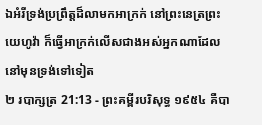ឯអំរីទ្រង់ប្រព្រឹត្តដ៏លាមកអាក្រក់ នៅព្រះនេត្រព្រះយេហូវ៉ា ក៏ធ្វើអាក្រក់លើសជាងអស់អ្នកណាដែលនៅមុនទ្រង់ទៅទៀត
២ របាក្សត្រ 21:13 - ព្រះគម្ពីរបរិសុទ្ធ ១៩៥៤ គឺបា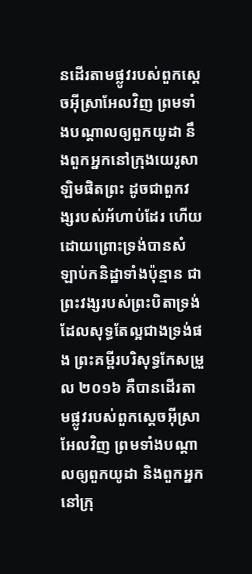នដើរតាមផ្លូវរបស់ពួកស្តេចអ៊ីស្រាអែលវិញ ព្រមទាំងបណ្តាលឲ្យពួកយូដា នឹងពួកអ្នកនៅក្រុងយេរូសាឡិមផិតព្រះ ដូចជាពួកវង្សរបស់អ័ហាប់ដែរ ហើយដោយព្រោះទ្រង់បានសំឡាប់កនិដ្ឋាទាំងប៉ុន្មាន ជាព្រះវង្សរបស់ព្រះបិតាទ្រង់ ដែលសុទ្ធតែល្អជាងទ្រង់ផង ព្រះគម្ពីរបរិសុទ្ធកែសម្រួល ២០១៦ គឺបានដើរតាមផ្លូវរបស់ពួកស្តេចអ៊ីស្រាអែលវិញ ព្រមទាំងបណ្ដាលឲ្យពួកយូដា និងពួកអ្នកនៅក្រុ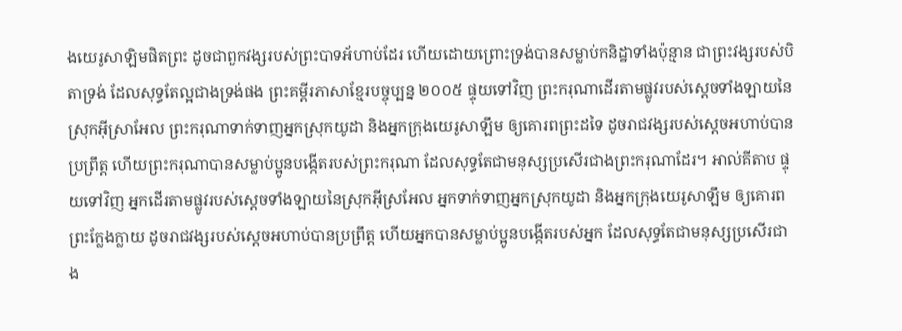ងយេរូសាឡិមផិតព្រះ ដូចជាពួកវង្សរបស់ព្រះបាទអ័ហាប់ដែរ ហើយដោយព្រោះទ្រង់បានសម្លាប់កនិដ្ឋាទាំងប៉ុន្មាន ជាព្រះវង្សរបស់បិតាទ្រង់ ដែលសុទ្ធតែល្អជាងទ្រង់ផង ព្រះគម្ពីរភាសាខ្មែរបច្ចុប្បន្ន ២០០៥ ផ្ទុយទៅវិញ ព្រះករុណាដើរតាមផ្លូវរបស់ស្ដេចទាំងឡាយនៃស្រុកអ៊ីស្រាអែល ព្រះករុណាទាក់ទាញអ្នកស្រុកយូដា និងអ្នកក្រុងយេរូសាឡឹម ឲ្យគោរពព្រះដទៃ ដូចរាជវង្សរបស់ស្ដេចអហាប់បានប្រព្រឹត្ត ហើយព្រះករុណាបានសម្លាប់ប្អូនបង្កើតរបស់ព្រះករុណា ដែលសុទ្ធតែជាមនុស្សប្រសើរជាងព្រះករុណាដែរ។ អាល់គីតាប ផ្ទុយទៅវិញ អ្នកដើរតាមផ្លូវរបស់ស្តេចទាំងឡាយនៃស្រុកអ៊ីស្រអែល អ្នកទាក់ទាញអ្នកស្រុកយូដា និងអ្នកក្រុងយេរូសាឡឹម ឲ្យគោរពព្រះក្លែងក្លាយ ដូចរាជវង្សរបស់ស្តេចអហាប់បានប្រព្រឹត្ត ហើយអ្នកបានសម្លាប់ប្អូនបង្កើតរបស់អ្នក ដែលសុទ្ធតែជាមនុស្សប្រសើរជាង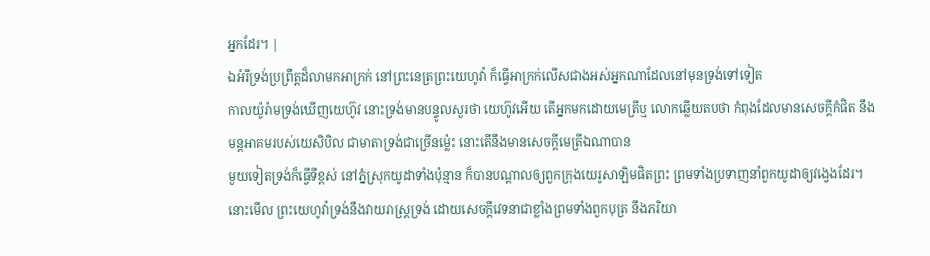អ្នកដែរ។ |
ឯអំរីទ្រង់ប្រព្រឹត្តដ៏លាមកអាក្រក់ នៅព្រះនេត្រព្រះយេហូវ៉ា ក៏ធ្វើអាក្រក់លើសជាងអស់អ្នកណាដែលនៅមុនទ្រង់ទៅទៀត
កាលយ៉ូរ៉ាមទ្រង់ឃើញយេហ៊ូវ នោះទ្រង់មានបន្ទូលសួរថា យេហ៊ូវអើយ តើអ្នកមកដោយមេត្រីឬ លោកឆ្លើយតបថា កំពុងដែលមានសេចក្ដីកំផិត នឹងមន្តអាគមរបស់យេសិបិល ជាមាតាទ្រង់ជាច្រើនម៉្លេះ នោះតើនឹងមានសេចក្ដីមេត្រីឯណាបាន
មួយទៀតទ្រង់ក៏ធ្វើទីខ្ពស់ នៅភ្នំស្រុកយូដាទាំងប៉ុន្មាន ក៏បានបណ្តាលឲ្យពួកក្រុងយេរូសាឡិមផិតព្រះ ព្រមទាំងប្រទាញនាំពួកយូដាឲ្យវង្វេងដែរ។
នោះមើល ព្រះយេហូវ៉ាទ្រង់នឹងវាយរាស្ត្រទ្រង់ ដោយសេចក្ដីវេទនាជាខ្លាំងព្រមទាំងពួកបុត្រ នឹងភរិយា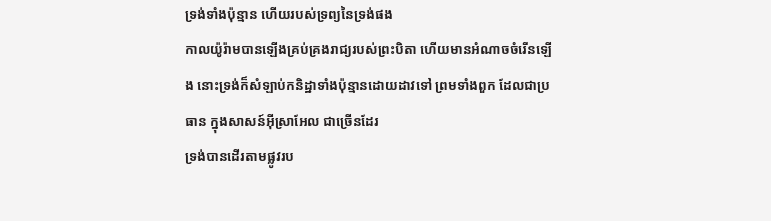ទ្រង់ទាំងប៉ុន្មាន ហើយរបស់ទ្រព្យនៃទ្រង់ផង
កាលយ៉ូរ៉ាមបានឡើងគ្រប់គ្រងរាជ្យរបស់ព្រះបិតា ហើយមានអំណាចចំរើនឡើង នោះទ្រង់ក៏សំឡាប់កនិដ្ឋាទាំងប៉ុន្មានដោយដាវទៅ ព្រមទាំងពួក ដែលជាប្រធាន ក្នុងសាសន៍អ៊ីស្រាអែល ជាច្រើនដែរ
ទ្រង់បានដើរតាមផ្លូវរប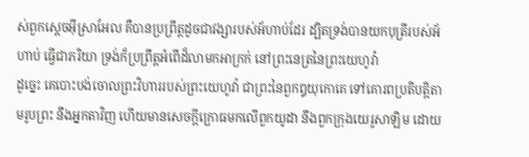ស់ពួកស្តេចអ៊ីស្រាអែល គឺបានប្រព្រឹត្តដូចជាវង្សារបស់អ័ហាប់ដែរ ដ្បិតទ្រង់បានយកបុត្រីរបស់អ័ហាប់ ធ្វើជាភរិយា ទ្រង់ក៏ប្រព្រឹត្តអំពើដ៏លាមកអាក្រក់ នៅព្រះនេត្រនៃព្រះយេហូវ៉ា
ដូច្នេះ គេបោះបង់ចោលព្រះវិហាររបស់ព្រះយេហូវ៉ា ជាព្រះនៃពួកឰយុកោគេ ទៅគោរពប្រតិបត្តិតាមរូបព្រះ នឹងអ្នកតាវិញ ហើយមានសេចក្ដីក្រោធមកលើពួកយូដា នឹងពួកក្រុងយេរូសាឡិម ដោយ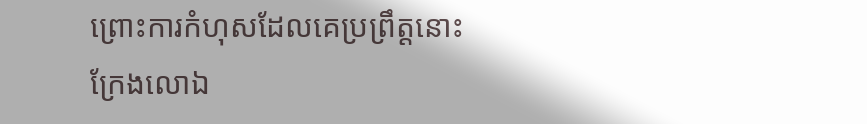ព្រោះការកំហុសដែលគេប្រព្រឹត្តនោះ
ក្រែងលោឯ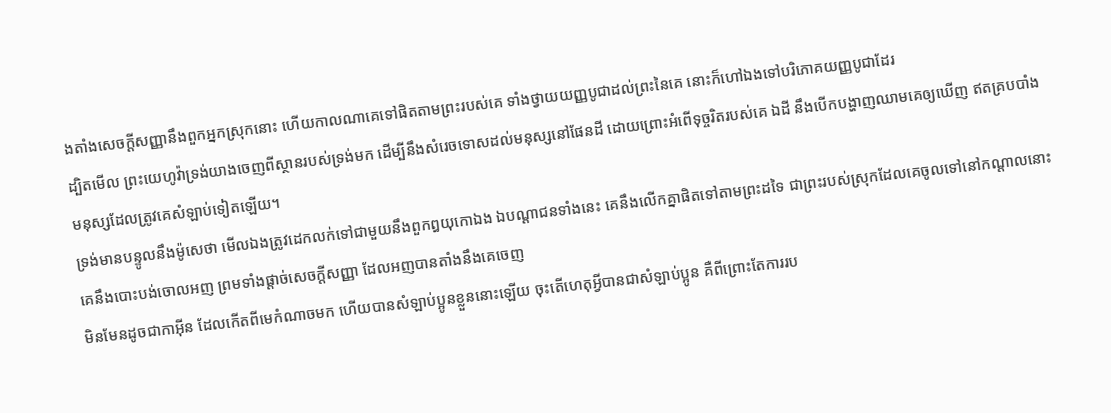ងតាំងសេចក្ដីសញ្ញានឹងពួកអ្នកស្រុកនោះ ហើយកាលណាគេទៅផិតតាមព្រះរបស់គេ ទាំងថ្វាយយញ្ញបូជាដល់ព្រះនៃគេ នោះក៏ហៅឯងទៅបរិភោគយញ្ញបូជាដែរ
ដ្បិតមើល ព្រះយេហូវ៉ាទ្រង់យាងចេញពីស្ថានរបស់ទ្រង់មក ដើម្បីនឹងសំរេចទោសដល់មនុស្សនៅផែនដី ដោយព្រោះអំពើទុច្ចរិតរបស់គេ ឯដី នឹងបើកបង្ហាញឈាមគេឲ្យឃើញ ឥតគ្របបាំងមនុស្សដែលត្រូវគេសំឡាប់ទៀតឡើយ។
ទ្រង់មានបន្ទូលនឹងម៉ូសេថា មើលឯងត្រូវដេកលក់ទៅជាមួយនឹងពួកឰយុកោឯង ឯបណ្តាជនទាំងនេះ គេនឹងលើកគ្នាផិតទៅតាមព្រះដទៃ ជាព្រះរបស់ស្រុកដែលគេចូលទៅនៅកណ្តាលនោះ គេនឹងបោះបង់ចោលអញ ព្រមទាំងផ្តាច់សេចក្ដីសញ្ញា ដែលអញបានតាំងនឹងគេចេញ
មិនមែនដូចជាកាអ៊ីន ដែលកើតពីមេកំណាចមក ហើយបានសំឡាប់ប្អូនខ្លួននោះឡើយ ចុះតើហេតុអ្វីបានជាសំឡាប់ប្អូន គឺពីព្រោះតែការរប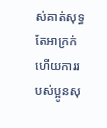ស់គាត់សុទ្ធតែអាក្រក់ ហើយការរបស់ប្អូនសុ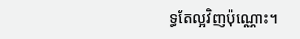ទ្ធតែល្អវិញប៉ុណ្ណោះ។